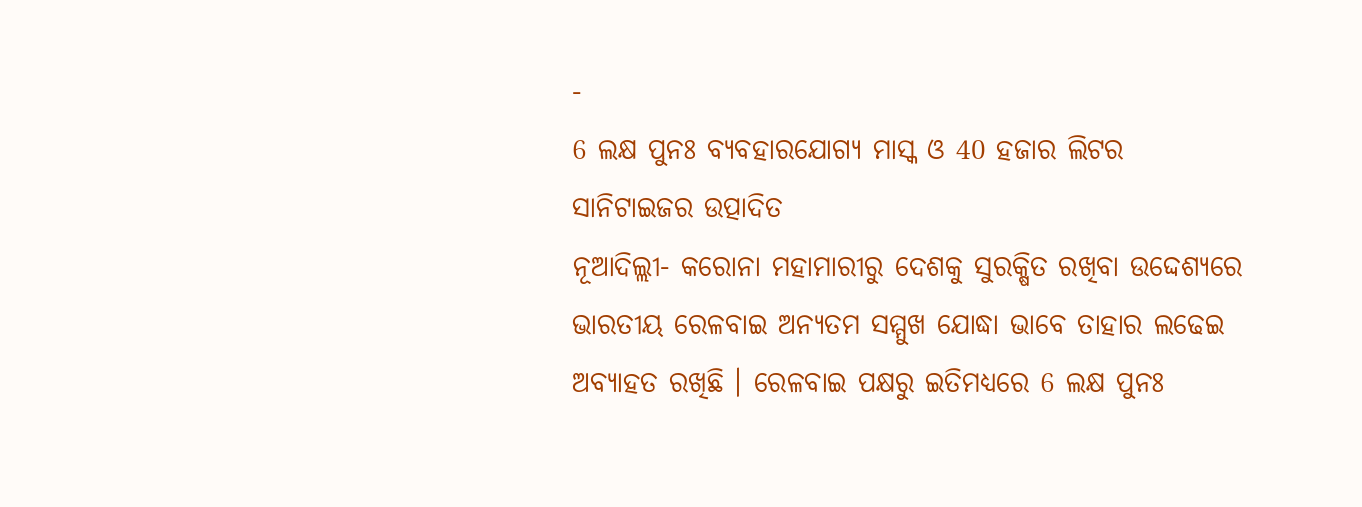-
6 ଲକ୍ଷ ପୁନଃ ବ୍ୟବହାରଯୋଗ୍ୟ ମାସ୍କ ଓ 40 ହଜାର ଲିଟର ସାନିଟାଇଜର ଉତ୍ପାଦିତ
ନୂଆଦିଲ୍ଲୀ- କରୋନା ମହାମାରୀରୁ ଦେଶକୁ ସୁରକ୍ଷିତ ରଖିବା ଉଦ୍ଦେଶ୍ୟରେ ଭାରତୀୟ ରେଳବାଇ ଅନ୍ୟତମ ସମ୍ମୁଖ ଯୋଦ୍ଧା ଭାବେ ତାହାର ଲଢେଇ ଅବ୍ୟାହତ ରଖିଛି । ରେଳବାଇ ପକ୍ଷରୁ ଇତିମଧ୍ୟରେ 6 ଲକ୍ଷ ପୁନଃ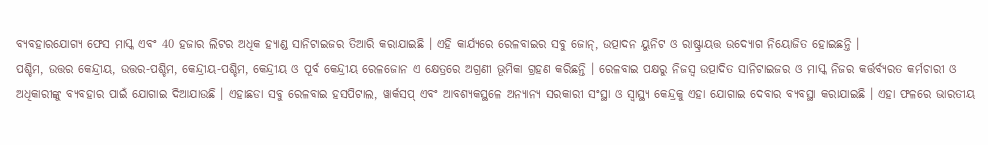ବ୍ୟବହାରଯୋଗ୍ୟ ଫେସ ମାସ୍କ ଏବଂ 40 ହଜାର ଲିଟର ଅଧିକ ହ୍ୟାଣ୍ଡ ସାନିଟାଇଜର ତିଆରି କରାଯାଇଛି । ଏହି କାର୍ଯ୍ୟରେ ରେଳବାଇର ସବୁ ଜୋନ୍, ଉତ୍ପାଦନ ୟୁନିଟ ଓ ରାଷ୍ଟ୍ରାୟତ୍ତ ଉଦ୍ୟୋଗ ନିୟୋଜିତ ହୋଇଛନ୍ତି ।
ପଶ୍ଚିମ, ଉତ୍ତର କେନ୍ଦ୍ରୀୟ, ଉତ୍ତର-ପଶ୍ଚିମ, କେନ୍ଦ୍ରୀୟ-ପଶ୍ଚିମ, କେନ୍ଦ୍ରୀୟ ଓ ପୂର୍ବ କେନ୍ଦ୍ରୀୟ ରେଳଜୋନ ଏ କ୍ଷେତ୍ରରେ ଅଗ୍ରଣୀ ଭୂମିକା ଗ୍ରହଣ କରିଛନ୍ତି । ରେଳବାଇ ପକ୍ଷରୁ ନିଜସ୍ୱ ଉତ୍ପାଦିତ ସାନିଟାଇଜର ଓ ମାସ୍କ ନିଜର କର୍ତ୍ତର୍ବ୍ୟରତ କର୍ମଚାରୀ ଓ ଅଧିକାରୀଙ୍କୁ ବ୍ୟବହାର ପାଇଁ ଯୋଗାଇ ଦିଆଯାଉଛି । ଏହାଛଡା ସବୁ ରେଳବାଇ ହସପିଟାଲ, ୱାର୍କସପ୍ ଏବଂ ଆବଶ୍ୟକସ୍ଥଳେ ଅନ୍ୟାନ୍ୟ ସରକାରୀ ସଂସ୍ଥା ଓ ସ୍ୱାସ୍ଥ୍ୟ କେନ୍ଦ୍ରକୁ ଏହା ଯୋଗାଇ ଦେବାର ବ୍ୟବସ୍ଥା କରାଯାଇଛି । ଏହା ଫଳରେ ଭାରତୀୟ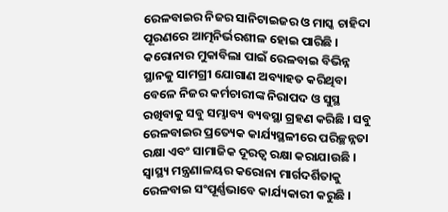ରେଳବାଇର ନିଜର ସାନିଟାଇଜର ଓ ମାସ୍କ ଚାହିଦା ପୂରଣରେ ଆତ୍ମନିର୍ଭରଶୀଳ ହୋଇ ପାରିଛି ।
କରୋନାର ମୁକାବିଲା ପାଇଁ ରେଳବାଇ ବିଭିନ୍ନ ସ୍ଥାନକୁ ସାମଗ୍ରୀ ଯୋଗାଣ ଅବ୍ୟାହତ କରିଥିବା ବେଳେ ନିଜର କର୍ମଚାରୀଙ୍କ ନିରାପଦ ଓ ସୁସ୍ଥ ରଖିବାକୁ ସବୁ ସମ୍ଭାବ୍ୟ ବ୍ୟବସ୍ଥା ଗ୍ରହଣ କରିଛି । ସବୁ ରେଳବାଇର ପ୍ରତ୍ୟେକ କାର୍ଯ୍ୟସ୍ଥଳୀରେ ପରିଚ୍ଛନ୍ନତା ରକ୍ଷା ଏବଂ ସାମାଜିକ ଦୂରତ୍ୱ ରକ୍ଷା କରାଯାଉଛି । ସ୍ୱାସ୍ଥ୍ୟ ମନ୍ତ୍ରଣାଳୟର କରୋନା ମାର୍ଗଦର୍ଶିତାକୁ ରେଳବାଇ ସଂପୂର୍ଣ୍ଣଭାବେ କାର୍ଯ୍ୟକାରୀ କରୁଛି ।